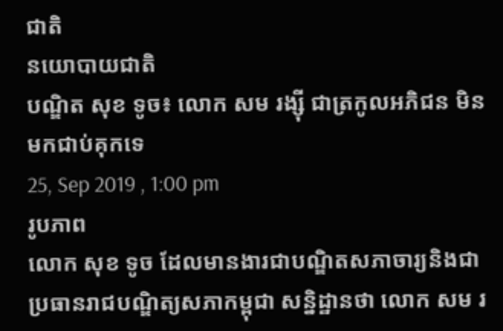ជាតិ
នយោបាយជាតិ
បណ្ឌិត សុខ ទូច៖ លោក សម រង្ស៊ី ជាត្រកូលអភិជន មិនមកជាប់គុកទេ
25, Sep 2019 , 1:00 pm
រូបភាព
លោក សុខ ទូច ដែលមានងារជាបណ្ឌិតសភាចារ្យនិងជាប្រធានរាជបណ្ឌិត្យសភាកម្ពុជា សន្និដ្ឋានថា លោក សម រ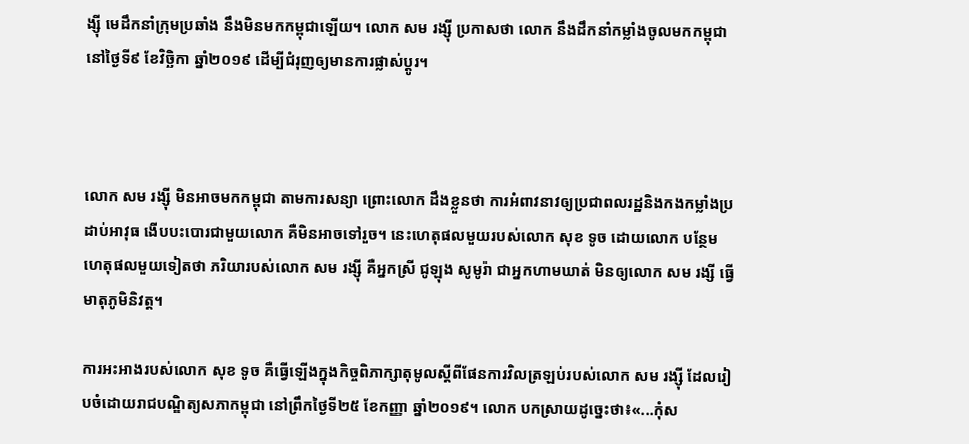ង្ស៊ី មេដឹកនាំក្រុមប្រឆាំង នឹងមិនមកកម្ពុជាឡើយ។ លោក សម រង្ស៊ី ប្រកាសថា លោក នឹងដឹកនាំកម្លាំងចូលមកកម្ពុជា នៅថ្ងៃទី៩ ខែវិច្ឆិកា ឆ្នាំ២០១៩ ដើម្បីជំរុញឲ្យមានការផ្លាស់ប្តូរ។



លោក សម រង្ស៊ី មិនអាចមកកម្ពុជា តាមការសន្យា ព្រោះលោក ដឹងខ្លួនថា ការអំពាវនាវឲ្យប្រជាពលរដ្ឋនិងកងកម្លាំងប្រដាប់អាវុធ ងើបបះបោរជាមួយលោក គឺមិនអាចទៅរួច។ នេះហេតុផលមួយរបស់លោក សុខ ទូច ដោយលោក បន្ថែមហេតុផលមួយទៀតថា ភរិយារបស់លោក សម រង្ស៊ី គឺអ្នកស្រី ជូឡុង សូមូរ៉ា ជាអ្នកហាមឃាត់ មិនឲ្យលោក សម រង្សី ធ្វើមាតុភូមិនិវត្ត។

ការអះអាងរបស់លោក សុខ ទូច គឺធ្វើឡើងក្នុងកិច្ចពិភាក្សាតុមូលស្តីពីផែនការវិលត្រឡប់របស់លោក សម រង្ស៊ី ដែលរៀបចំដោយរាជបណ្ឌិត្យសភាកម្ពុជា នៅព្រឹកថ្ងៃទី២៥ ខែកញ្ញា ឆ្នាំ២០១៩។ លោក បកស្រាយដូច្នេះថា៖«...កុំស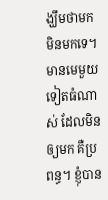ង្ឃឹមថាមក មិនមកទេ។ មានមេមួយទៀតធំណាស់ ដែលមិនឲ្យមក គឺប្រពន្ធ។ ខ្ញុំបាន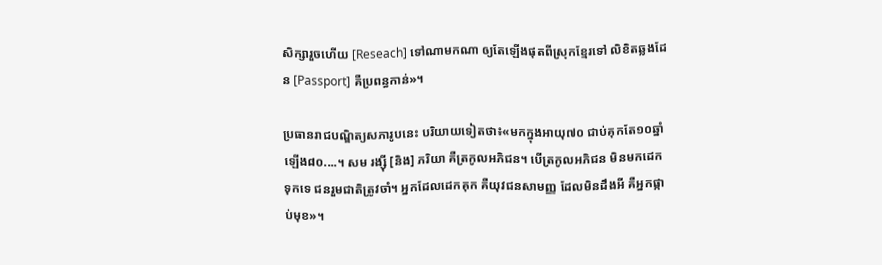សិក្សារួចហើយ [Reseach] ទៅណាមកណា ឲ្យតែឡើងផុតពីស្រុកខ្មែរទៅ លិខិតឆ្លងដែន [Passport] គឺប្រពន្ធកាន់»។

ប្រធានរាជបណ្ឌិត្យសភារូបនេះ បរិយាយទៀតថា៖«មកក្នុងអាយុ៧០ ជាប់គុកតែ១០ឆ្នាំឡើង៨០....។ សម រង្ស៊ី [និង] ភរិយា គឺត្រកូលអភិជន។ បើត្រកូលអភិជន មិនមកដេកទុកទេ ជនរួមជាតិត្រូវចាំ។ អ្នកដែលដេកគុក គឺយុវជនសាមញ្ញ ដែលមិនដឹងអី គឺអ្នកផ្កាប់មុខ»។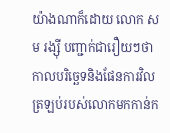យ៉ាងណាក៏ដោយ លោក សម រង្ស៊ី បញ្ជាក់ជារឿយៗថា កាលបរិច្ឆេទនិងផែនការវិលត្រឡប់របស់លោកមកកាន់ក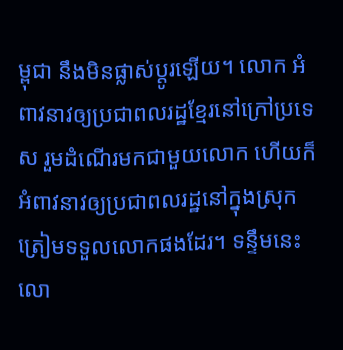ម្ពុជា នឹងមិនផ្លាស់ប្តូរឡើយ។ លោក អំពាវនាវឲ្យប្រជាពលរដ្ឋខ្មែរនៅក្រៅប្រទេស រួមដំណើរមកជាមួយលោក ហើយក៏អំពាវនាវឲ្យប្រជាពលរដ្ឋនៅក្នុងស្រុក ត្រៀមទទួលលោកផងដែរ។ ទន្ទឹមនេះ លោ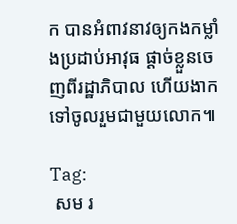ក បានអំពាវនាវឲ្យកងកម្លាំងប្រដាប់អាវុធ ផ្តាច់ខ្លួនចេញពីរដ្ឋាភិបាល ហើយងាកទៅចូលរួមជាមួយលោក៕

Tag:
 សម រ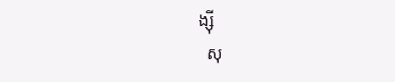ង្ស៊ី
  សុ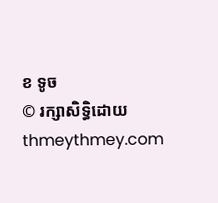ខ ទូច
© រក្សាសិទ្ធិដោយ thmeythmey.com